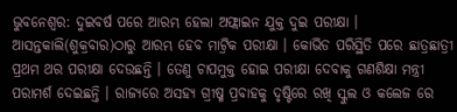ଭୁବନେଶ୍ବର: ଦୁଇବର୍ଷ ପରେ ଆରମ୍ଭ ହେଲା ଅଫ୍ଲାଇନ ଯୁକ୍ତ ଦୁଇ ପରୀକ୍ଷା । ଆସନ୍ତକାଲି(ଶୁକ୍ରବାର)ଠାରୁ ଆରମ୍ଭ ହେବ ମାଟ୍ରିକ ପରୀକ୍ଷା । କୋଭିଡ ପରିସ୍ଥିତି ପରେ ଛାତ୍ରଛାତ୍ରୀ ପ୍ରଥମ ଥର ପରୀକ୍ଷା ଦେଉଛନ୍ତି । ତେଣୁ ଚାପମୁକ୍ତ ହୋଇ ପରୀକ୍ଷା ଦେବାକୁ ଗଣଶିକ୍ଷା ମନ୍ତ୍ରୀ ପରାମର୍ଶ ଦେଇଛନ୍ତି । ରାଜ୍ୟରେ ଅସହ୍ୟ ଗ୍ରୀଷ୍ମ ପ୍ରବାହକୁ ଦୃଷ୍ଟିରେ ରଖି ସ୍କୁଲ ଓ କଲେଜ ରେ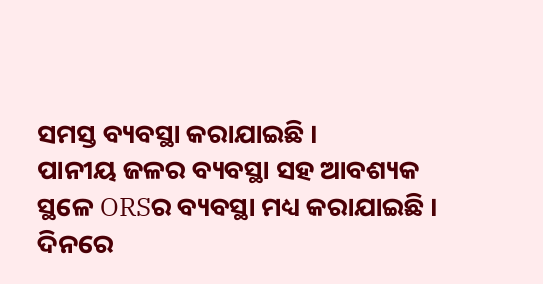ସମସ୍ତ ବ୍ୟବସ୍ଥା କରାଯାଇଛି ।
ପାନୀୟ ଜଳର ବ୍ୟବସ୍ଥା ସହ ଆବଶ୍ୟକ ସ୍ଥଳେ ORSର ବ୍ୟବସ୍ଥା ମଧ୍ୟ କରାଯାଇଛି । ଦିନରେ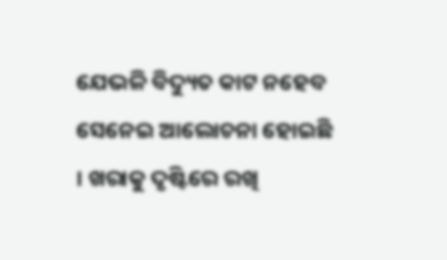ଯେଭଳି ବିଦ୍ୟୁତ କାଟ ନହେବ ସେନେଇ ଆଲୋଚନା ହୋଇଛି । ଖରାକୁ ଦୃଷ୍ଟିରେ ରଖି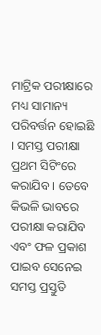ମାଟ୍ରିକ ପରୀକ୍ଷାରେ ମଧ୍ୟ ସାମାନ୍ୟ ପରିବର୍ତ୍ତନ ହୋଇଛି । ସମସ୍ତ ପରୀକ୍ଷା ପ୍ରଥମ ସିଟିଂରେ କରାଯିବ । ତେବେ କିଭଳି ଭାବରେ ପରୀକ୍ଷା କରାଯିବ ଏବଂ ଫଳ ପ୍ରକାଶ ପାଇବ ସେନେଇ ସମସ୍ତ ପ୍ରସ୍ତୁତି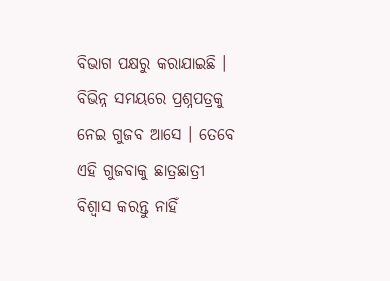ବିଭାଗ ପକ୍ଷରୁ କରାଯାଇଛି । ବିଭିନ୍ନ ସମୟରେ ପ୍ରଶ୍ନପତ୍ରକୁ ନେଇ ଗୁଜବ ଆସେ । ତେବେ ଏହି ଗୁଜବାକୁ ଛାତ୍ରଛାତ୍ରୀ ବିଶ୍ୱାସ କରନ୍ତୁ ନାହିଁ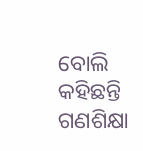ବୋଲି କହିଛନ୍ତି ଗଣଶିକ୍ଷା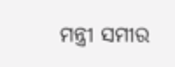ମନ୍ତ୍ରୀ ସମୀର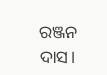ରଞ୍ଜନ ଦାସ।